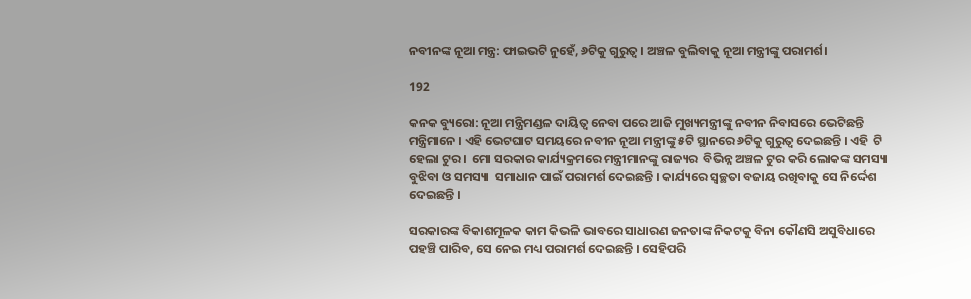ନବୀନଙ୍କ ନୂଆ ମନ୍ତ୍ର: ଫାଇଭଟି ନୁହେଁ, ୬ଟିକୁ ଗୁରୁତ୍ୱ । ଅଞ୍ଚଳ ବୁଲିବାକୁ ନୂଆ ମନ୍ତ୍ରୀଙ୍କୁ ପରାମର୍ଶ।

192

କନକ ବ୍ୟୁରୋ: ନୂଆ ମନ୍ତ୍ରିମଣ୍ଡଳ ଦାୟିତ୍ୱ ନେବା ପରେ ଆଜି ମୁଖ୍ୟମନ୍ତ୍ରୀଙ୍କୁ ନବୀନ ନିବାସରେ ଭେଟିଛନ୍ତି ମନ୍ତ୍ରିମାନେ । ଏହି ଭେଟଘାଟ ସମୟରେ ନବୀନ ନୂଆ ମନ୍ତ୍ରୀଙ୍କୁ ୫ଟି ସ୍ଥାନରେ ୬ଟିକୁ ଗୁରୁତ୍ୱ ଦେଇଛନ୍ତି । ଏହି  ଟି ହେଲା ଟୁର ।  ମୋ ସରକାର କାର୍ଯ୍ୟକ୍ରମରେ ମନ୍ତ୍ରୀମାନଙ୍କୁ ରାଜ୍ୟର  ବିଭିନ୍ନ ଅଞ୍ଚଳ ଟୁର କରି ଲୋକଙ୍କ ସମସ୍ୟା ବୁଝିବା ଓ ସମସ୍ୟା  ସମାଧାନ ପାଇଁ ପରାମର୍ଶ ଦେଇଛନ୍ତି । କାର୍ଯ୍ୟରେ ସ୍ୱଚ୍ଛତା ବଜାୟ ରଖିବାକୁ ସେ ନିର୍ଦ୍ଦେଶ ଦେଇଛନ୍ତି ।

ସରକାରଙ୍କ ବିକାଶମୂଳକ କାମ କିଭଳି ଭାବରେ ସାଧାରଣ ଜନତାଙ୍କ ନିକଟକୁ ବିନା କୌଣସି ଅସୁବିଧାରେ ପହଞ୍ଚି ପାରିବ, ସେ ନେଇ ମଧ୍ୟ ପରାମର୍ଶ ଦେଇଛନ୍ତି । ସେହିପରି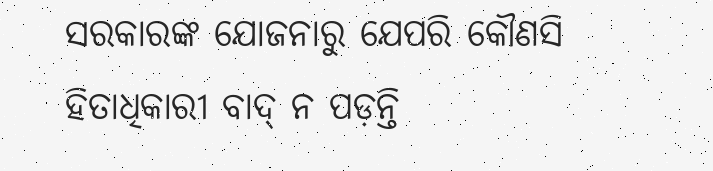ସରକାରଙ୍କ ଯୋଜନାରୁ ଯେପରି କୌଣସି ହିତାଧିକାରୀ ବାଦ୍ ନ ପଡ଼ନ୍ତି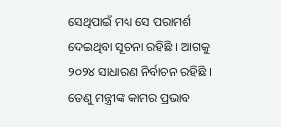ସେଥିପାଇଁ ମଧ୍ୟ ସେ ପରାମର୍ଶ ଦେଇଥିବା ସୂଚନା ରହିଛି । ଆଗକୁ ୨୦୨୪ ସାଧାରଣ ନିର୍ବାଚନ ରହିଛି । ତେଣୁ ମନ୍ତ୍ରୀଙ୍କ କାମର ପ୍ରଭାବ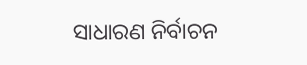ସାଧାରଣ ନିର୍ବାଚନ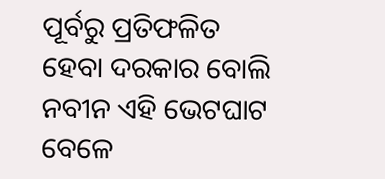ପୂର୍ବରୁ ପ୍ରତିଫଳିତ ହେବା ଦରକାର ବୋଲି ନବୀନ ଏହି ଭେଟଘାଟ ବେଳେ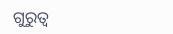ଗୁରୁତ୍ୱ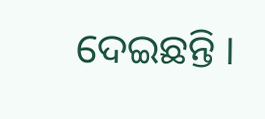ଦେଇଛନ୍ତି ।